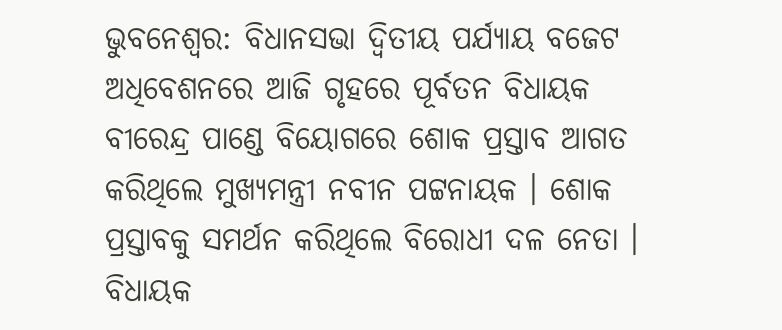ଭୁବନେଶ୍ବର: ବିଧାନସଭା ଦ୍ବିତୀୟ ପର୍ଯ୍ୟାୟ ବଜେଟ ଅଧିବେଶନରେ ଆଜି ଗୃହରେ ପୂର୍ବତନ ବିଧାୟକ ବୀରେନ୍ଦ୍ର ପାଣ୍ଡେ ବିୟୋଗରେ ଶୋକ ପ୍ରସ୍ତାବ ଆଗତ କରିଥିଲେ ମୁଖ୍ୟମନ୍ତ୍ରୀ ନବୀନ ପଟ୍ଟନାୟକ । ଶୋକ ପ୍ରସ୍ତାବକୁ ସମର୍ଥନ କରିଥିଲେ ବିରୋଧୀ ଦଳ ନେତା । ବିଧାୟକ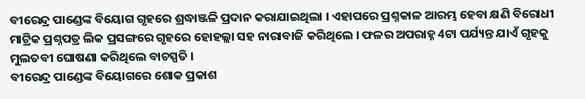ବୀରେନ୍ଦ୍ର ପାଣ୍ଡେଙ୍କ ବିୟୋଗ ଗୃହରେ ଶ୍ରଦ୍ଧାଞ୍ଜଳି ପ୍ରଦାନ କରାଯାଇଥିଲା । ଏହାପରେ ପ୍ରଶ୍ନକାଳ ଆରମ୍ଭ ହେବା କ୍ଷଣି ବିରୋଧୀ ମାଟ୍ରିକ ପ୍ରଶ୍ନପତ୍ର ଲିକ ପ୍ରସଙ୍ଗରେ ଗୃହରେ ହୋହଲ୍ଲା ସହ ନାରାବାଜି କରିଥିଲେ । ଫଳର ଅପରାହ୍ନ 4ଟା ପର୍ଯ୍ୟନ୍ତ ଯାଏଁ ଗୃହକୁ ମୁଲତବୀ ଘୋଷଣା କରିଥିଲେ ବାଚସ୍ପତି ।
ବୀରେନ୍ଦ୍ର ପାଣ୍ଡେଙ୍କ ବିୟୋଗରେ ଶୋକ ପ୍ରକାଶ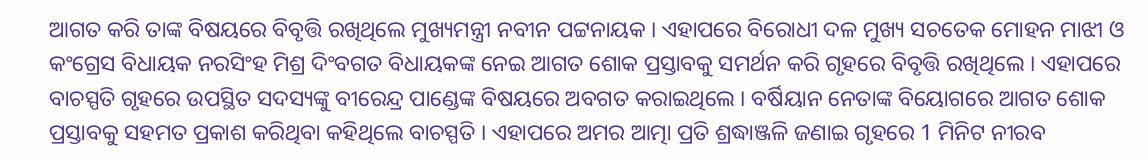ଆଗତ କରି ତାଙ୍କ ବିଷୟରେ ବିବୃତ୍ତି ରଖିଥିଲେ ମୁଖ୍ୟମନ୍ତ୍ରୀ ନବୀନ ପଟ୍ଟନାୟକ । ଏହାପରେ ବିରୋଧୀ ଦଳ ମୁଖ୍ୟ ସଚତେକ ମୋହନ ମାଝୀ ଓ କଂଗ୍ରେସ ବିଧାୟକ ନରସିଂହ ମିଶ୍ର ଦିଂବଗତ ବିଧାୟକଙ୍କ ନେଇ ଆଗତ ଶୋକ ପ୍ରସ୍ତାବକୁ ସମର୍ଥନ କରି ଗୃହରେ ବିବୃତ୍ତି ରଖିଥିଲେ । ଏହାପରେ ବାଚସ୍ପତି ଗୃହରେ ଉପସ୍ଥିତ ସଦସ୍ୟଙ୍କୁ ବୀରେନ୍ଦ୍ର ପାଣ୍ଡେଙ୍କ ବିଷୟରେ ଅବଗତ କରାଇଥିଲେ । ବର୍ଷିୟାନ ନେତାଙ୍କ ବିୟୋଗରେ ଆଗତ ଶୋକ ପ୍ରସ୍ତାବକୁ ସହମତ ପ୍ରକାଶ କରିଥିବା କହିଥିଲେ ବାଚସ୍ପତି । ଏହାପରେ ଅମର ଆତ୍ମା ପ୍ରତି ଶ୍ରଦ୍ଧାଞ୍ଜଳି ଜଣାଇ ଗୃହରେ 1 ମିନିଟ ନୀରବ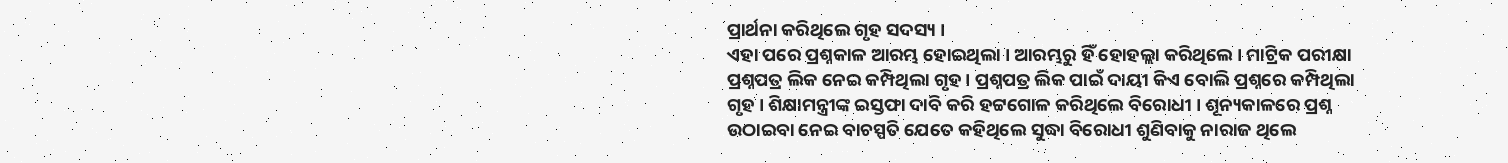ପ୍ରାର୍ଥନା କରିଥିଲେ ଗୃହ ସଦସ୍ୟ ।
ଏହା ପରେ ପ୍ରଶ୍ନକାଳ ଆରମ୍ଭ ହୋଇଥିଲା । ଆରମ୍ଭରୁ ହିଁ ହୋହଲ୍ଲା କରିଥିଲେ । ମାଟ୍ରିକ ପରୀକ୍ଷା ପ୍ରଶ୍ନପତ୍ର ଲିକ ନେଇ କମ୍ପିଥିଲା ଗୃହ । ପ୍ରଶ୍ନପତ୍ର ଲିକ ପାଇଁ ଦାୟୀ କିଏ ବୋଲି ପ୍ରଶ୍ନରେ କମ୍ପିଥିଲା ଗୃହ । ଶିକ୍ଷାମନ୍ତ୍ରୀଙ୍କ ଇସ୍ତଫା ଦାବି କରି ହଟ୍ଟଗୋଳ କରିଥିଲେ ବିରୋଧୀ । ଶୂନ୍ୟକାଳରେ ପ୍ରଶ୍ନ ଉଠାଇବା ନେଇ ବାଚସ୍ପତି ଯେତେ କହିଥିଲେ ସୁଦ୍ଧା ବିରୋଧୀ ଶୁଣିବାକୁ ନାରାଜ ଥିଲେ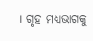। ଗୃହ ମଧ୍ୟଭାଗକୁ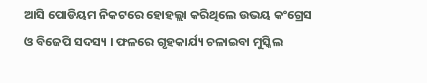ଆସି ପୋଡିୟମ ନିକଟରେ ହୋହଲ୍ଲା କରିଥିଲେ ଉଭୟ କଂଗ୍ରେସ ଓ ବିଜେପି ସଦସ୍ୟ । ଫଳରେ ଗୃହକାର୍ଯ୍ୟ ଚଳାଇବା ମୁସ୍କିଲ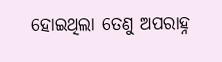ହୋଇଥିଲା ତେଣୁ ଅପରାହ୍ନ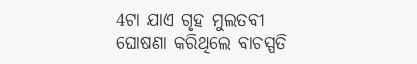4ଟା ଯାଏ ଗୃହ ମୁଲତବୀ ଘୋଷଣା କରିଥିଲେ ବାଚସ୍ପତି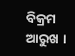ବିକ୍ରମ ଆରୁଖ ।